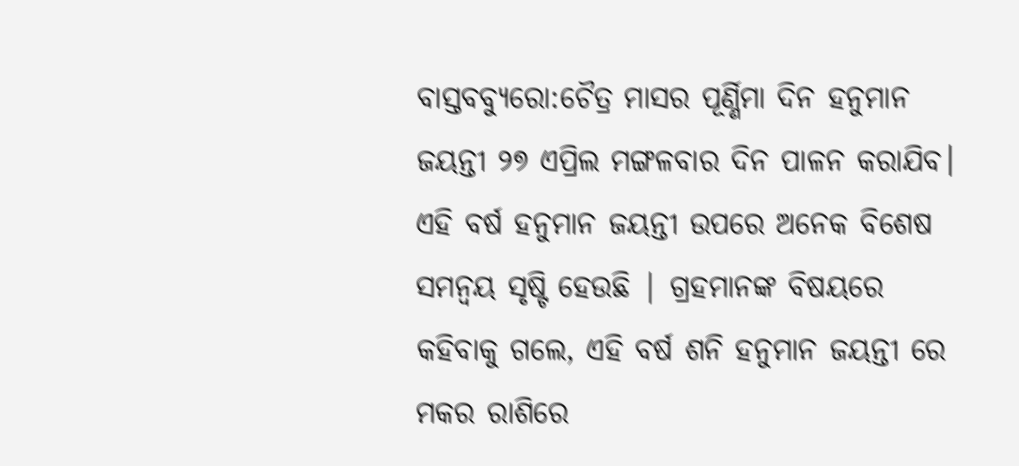ବାସ୍ତବବ୍ୟୁରୋ:ଚୈତ୍ର ମାସର ପୂର୍ଣ୍ଣିମା ଦିନ ହନୁମାନ ଜୟନ୍ତୀ ୨୭ ଏପ୍ରିଲ ମଙ୍ଗଳବାର ଦିନ ପାଳନ କରାଯିବ। ଏହି ବର୍ଷ ହନୁମାନ ଜୟନ୍ତୀ ଉପରେ ଅନେକ ବିଶେଷ ସମନ୍ୱୟ ସୃଷ୍ଟି ହେଉଛି | ଗ୍ରହମାନଙ୍କ ବିଷୟରେ କହିବାକୁ ଗଲେ, ଏହି ବର୍ଷ ଶନି ହନୁମାନ ଜୟନ୍ତୀ ରେ ମକର ରାଶିରେ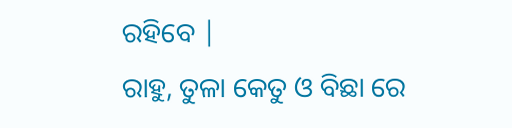ରହିବେ |
ରାହୁ, ତୁଳା କେତୁ ଓ ବିଛା ରେ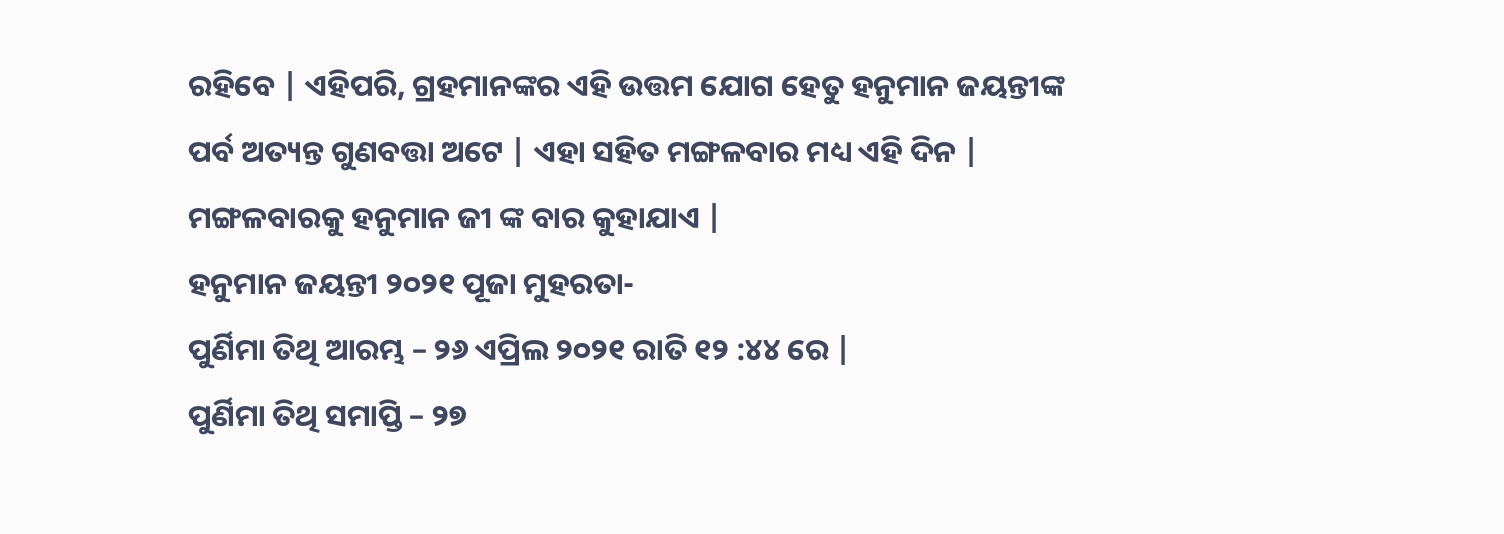ରହିବେ | ଏହିପରି, ଗ୍ରହମାନଙ୍କର ଏହି ଉତ୍ତମ ଯୋଗ ହେତୁ ହନୁମାନ ଜୟନ୍ତୀଙ୍କ ପର୍ବ ଅତ୍ୟନ୍ତ ଗୁଣବତ୍ତା ଅଟେ | ଏହା ସହିତ ମଙ୍ଗଳବାର ମଧ୍ୟ ଏହି ଦିନ | ମଙ୍ଗଳବାରକୁ ହନୁମାନ ଜୀ ଙ୍କ ବାର କୁହାଯାଏ |
ହନୁମାନ ଜୟନ୍ତୀ ୨୦୨୧ ପୂଜା ମୁହରତା-
ପୁର୍ଣିମା ତିଥି ଆରମ୍ଭ – ୨୬ ଏପ୍ରିଲ ୨୦୨୧ ରାତି ୧୨ :୪୪ ରେ |
ପୁର୍ଣିମା ତିଥି ସମାପ୍ତି – ୨୭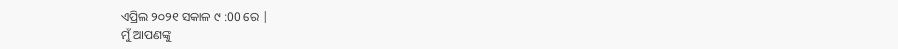ଏପ୍ରିଲ ୨୦୨୧ ସକାଳ ୯ :00 ରେ |
ମୁଁ ଆପଣଙ୍କୁ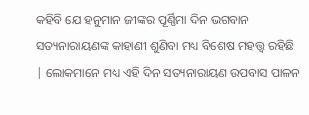କହିବି ଯେ ହନୁମାନ ଜୀଙ୍କର ପୂର୍ଣ୍ଣିମା ଦିନ ଭଗବାନ ସତ୍ୟନାରାୟଣଙ୍କ କାହାଣୀ ଶୁଣିବା ମଧ୍ୟ ବିଶେଷ ମହତ୍ତ୍ୱ ରହିଛି | ଲୋକମାନେ ମଧ୍ୟ ଏହି ଦିନ ସତ୍ୟନାରାୟଣ ଉପବାସ ପାଳନ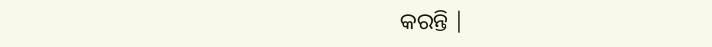କରନ୍ତି |